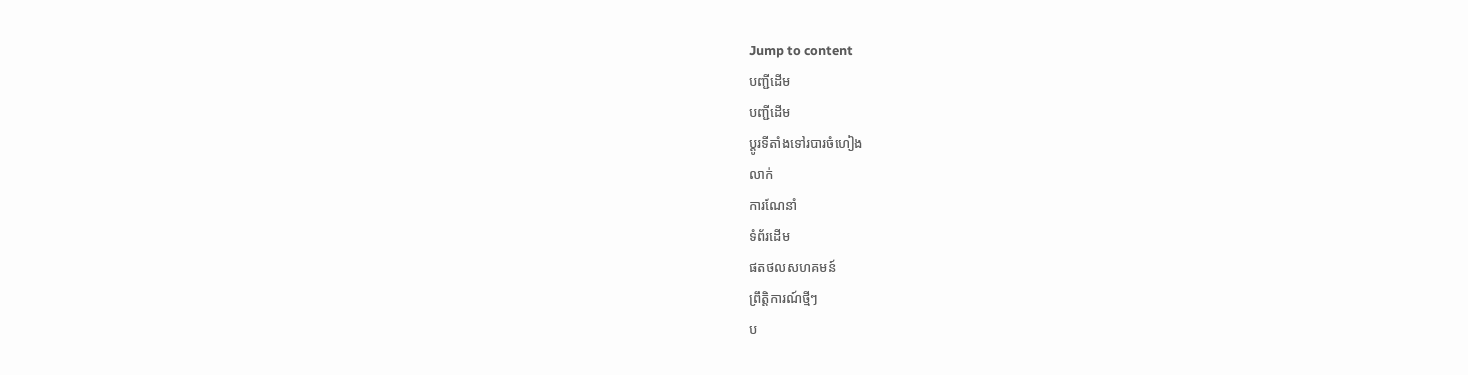Jump to content
បញ្ជីដើម
បញ្ជីដើម
ប្ដូរទីតាំងទៅរបារចំហៀង
លាក់
ការណែនាំ
ទំព័រដើម
ផតថលសហគមន៍
ព្រឹត្តិការណ៍ថ្មីៗ
ប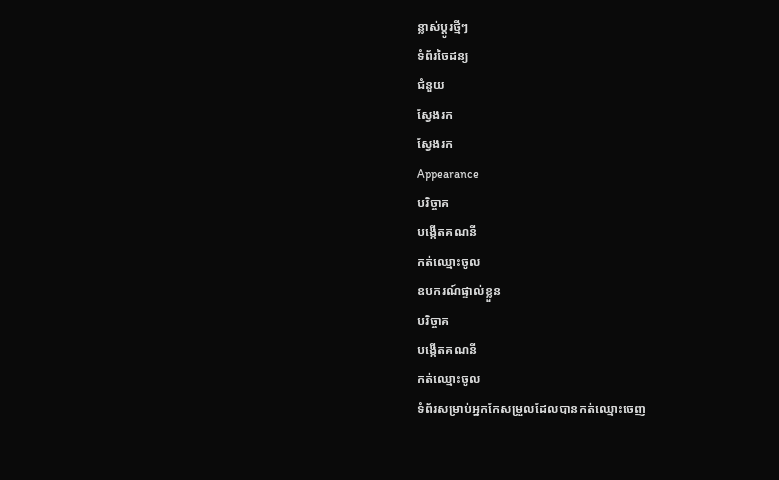ន្លាស់ប្ដូរថ្មីៗ
ទំព័រចៃដន្យ
ជំនួយ
ស្វែងរក
ស្វែងរក
Appearance
បរិច្ចាគ
បង្កើតគណនី
កត់ឈ្មោះចូល
ឧបករណ៍ផ្ទាល់ខ្លួន
បរិច្ចាគ
បង្កើតគណនី
កត់ឈ្មោះចូល
ទំព័រសម្រាប់អ្នកកែសម្រួលដែលបានកត់ឈ្មោះចេញ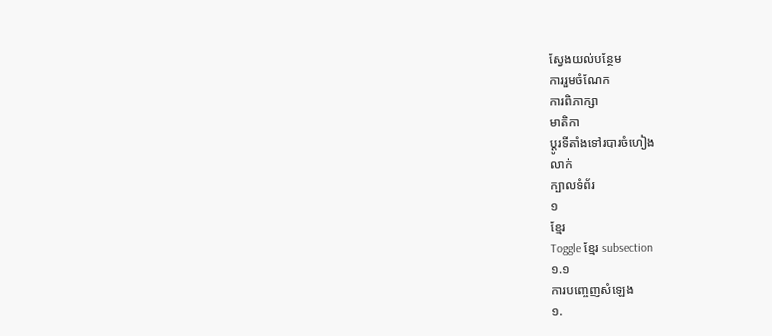ស្វែងយល់បន្ថែម
ការរួមចំណែក
ការពិភាក្សា
មាតិកា
ប្ដូរទីតាំងទៅរបារចំហៀង
លាក់
ក្បាលទំព័រ
១
ខ្មែរ
Toggle ខ្មែរ subsection
១.១
ការបញ្ចេញសំឡេង
១.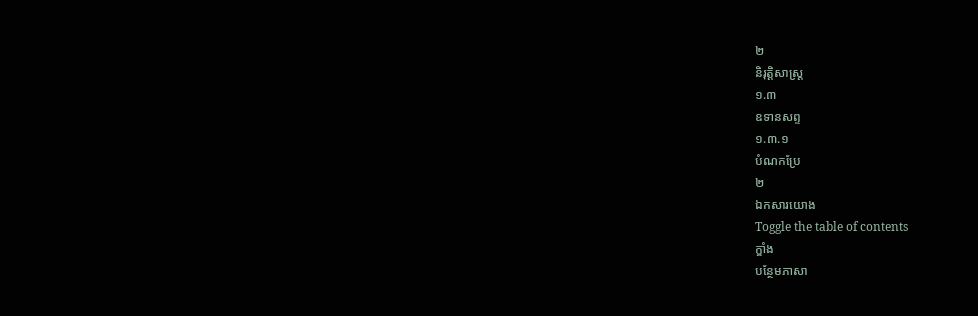២
និរុត្តិសាស្ត្រ
១.៣
ឧទានសព្ទ
១.៣.១
បំណកប្រែ
២
ឯកសារយោង
Toggle the table of contents
ក្ឌាំង
បន្ថែមភាសា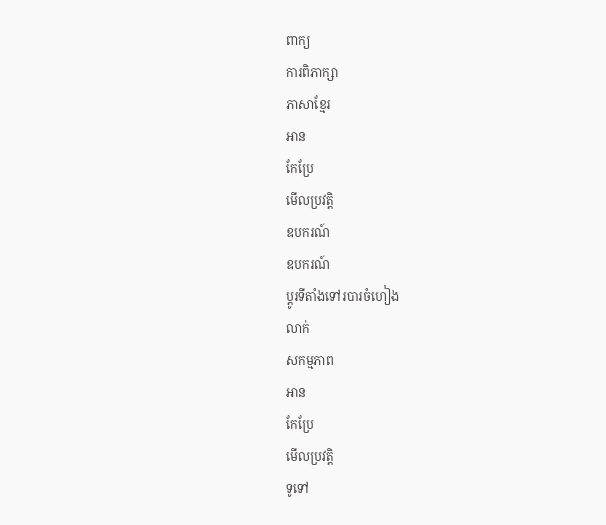ពាក្យ
ការពិភាក្សា
ភាសាខ្មែរ
អាន
កែប្រែ
មើលប្រវត្តិ
ឧបករណ៍
ឧបករណ៍
ប្ដូរទីតាំងទៅរបារចំហៀង
លាក់
សកម្មភាព
អាន
កែប្រែ
មើលប្រវត្តិ
ទូទៅ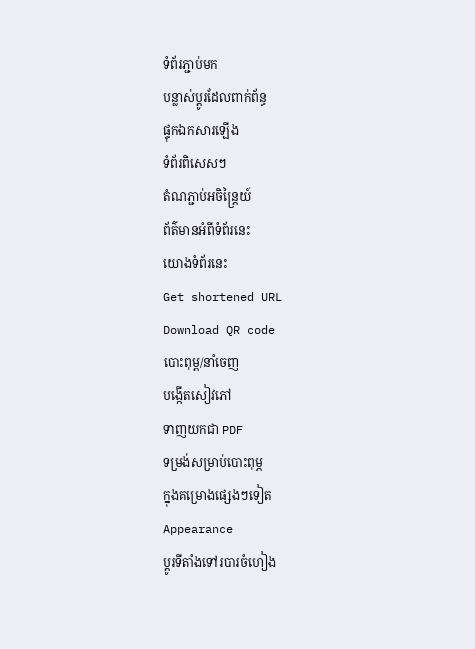ទំព័រភ្ជាប់មក
បន្លាស់ប្ដូរដែលពាក់ព័ន្ធ
ផ្ទុកឯកសារឡើង
ទំព័រពិសេសៗ
តំណភ្ជាប់អចិន្ត្រៃយ៍
ព័ត៌មានអំពីទំព័រនេះ
យោងទំព័រនេះ
Get shortened URL
Download QR code
បោះពុម្ព/នាំចេញ
បង្កើតសៀវភៅ
ទាញយកជា PDF
ទម្រង់សម្រាប់បោះពុម្ភ
ក្នុងគម្រោងផ្សេងៗទៀត
Appearance
ប្ដូរទីតាំងទៅរបារចំហៀង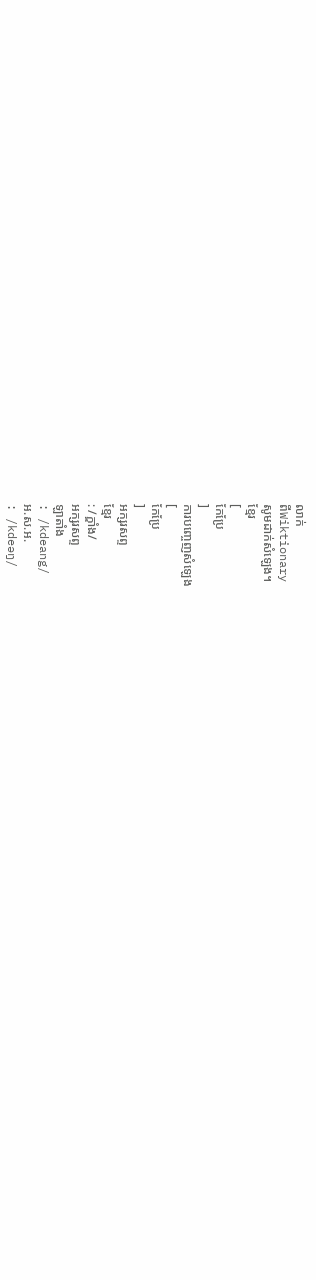លាក់
ពីWiktionary
សូមដាក់សំឡេង។
ខ្មែរ
[
កែប្រែ
]
ការបញ្ចេញសំឡេង
[
កែប្រែ
]
អក្សរសព្ទ
ខ្មែរ
: /ក្ឌាំង/
អក្សរសព្ទ
ឡាតាំង
: /kdeang/
អ.ស.អ.
: /kdeəŋ/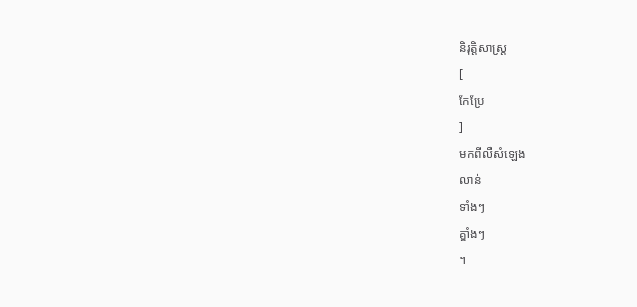និរុត្តិសាស្ត្រ
[
កែប្រែ
]
មកពីលឺសំឡេង
លាន់
ទាំងៗ
គ្ឌាំងៗ
។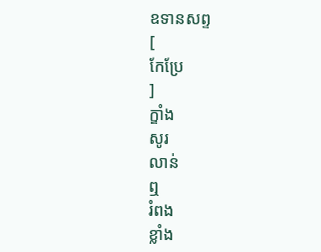ឧទានសព្ទ
[
កែប្រែ
]
ក្ឌាំង
សូរ
លាន់
ឮ
រំពង
ខ្លាំង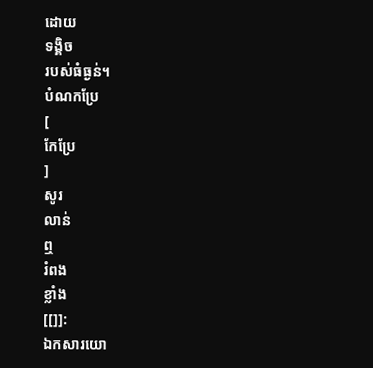ដោយ
ទង្គិច
របស់ធំធ្ងន់។
បំណកប្រែ
[
កែប្រែ
]
សូរ
លាន់
ឮ
រំពង
ខ្លាំង
[[]]:
ឯកសារយោ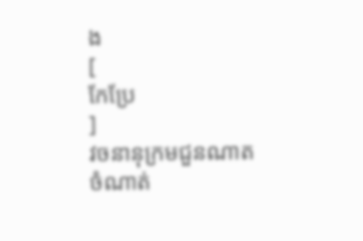ង
[
កែប្រែ
]
វចនានុក្រមជួនណាត
ចំណាត់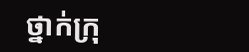ថ្នាក់ក្រុ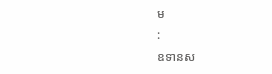ម
:
ឧទានស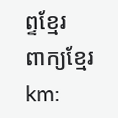ព្ទខ្មែរ
ពាក្យខ្មែរ
km: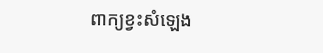ពាក្យខ្វះសំឡេង